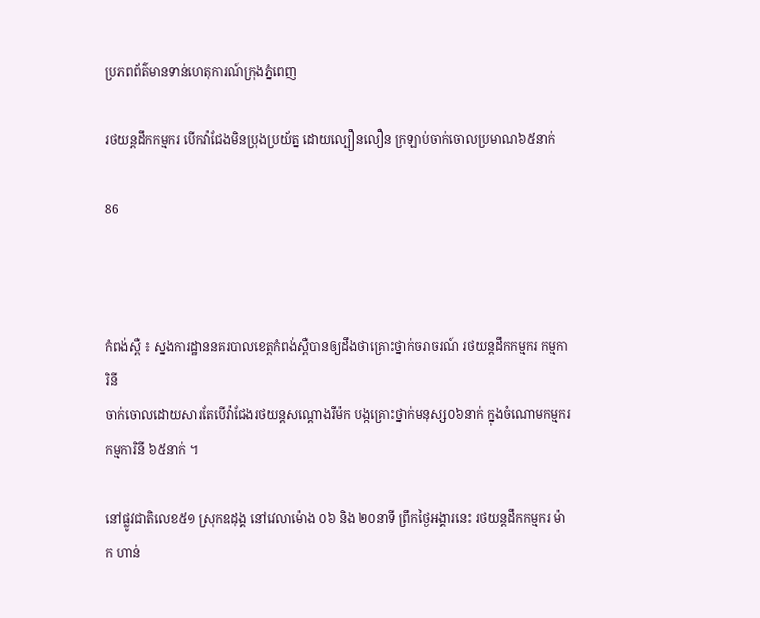ប្រភពព័ត៌មានទាន់ហេតុការណ៍ក្រុងភ្នំពេញ

រថយន្តដឹកកម្មករ បើកវ៉ាជែងមិនប្រុងប្រយ័ត្ន ដោយល្បឿនលឿន ក្រឡាប់ចាក់ចោលប្រមាណ៦៥នាក់

86



កំពង់ស្ពឺ ៖ ស្នងការដ្ឋាននគរបាលខេត្តកំពង់ស្ពឺបានឲ្យដឹងថាគ្រោះថ្នាក់ចរាចរណ៍ រថយន្តដឹកកម្មករ កម្មការិនី
ចាក់ចោលដោយសារតែបេីវ៉ាជែងរថយន្ដសណ្ដោងរឺម៉ក បង្កគ្រោះថ្នាក់មនុស្ស០៦នាក់ ក្នុងចំណោមកម្មករ កម្មការិនី ៦៥នាក់ ។

នៅផ្លូវជាតិលេខ៥១ ស្រុកឧដុង្គ នៅវេលាម៉ោង ០៦ និង ២០នាទី ព្រឹកថ្ងៃអង្គារនេះ រថយន្តដឹកកម្មករ ម៉ាក ហាន់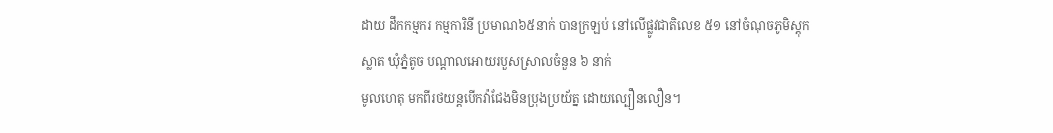ដាយ ដឹកកម្មករ កម្មការិនី ប្រមាណ៦៥នាក់ បានក្រឡប់ នៅលើផ្លូវជាតិលេខ ៥១ នៅចំណុចភូមិស្តុកស្លាត ឃុំភ្នំតូច បណ្តាលអោយរបួសស្រាលចំនួន ៦ នាក់
មូលហេតុ មកពីរថយន្ដបើកវ៉ាជែងមិនប្រុងប្រយ័ត្ន ដោយល្បឿនលឿន។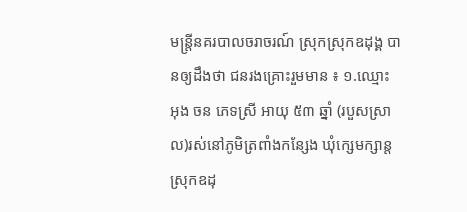មន្ត្រីនគរបាលចរាចរណ៍ ស្រុកស្រុកឧដុង្គ បានឲ្យដឹងថា ជនរងគ្រោះរួមមាន ៖ ១.ឈ្មោះ អុង ចន ភេទស្រី អាយុ ៥៣ ឆ្នាំ (របួសស្រាល)រស់នៅភូមិត្រពាំងកន្សែង ឃុំក្សេមក្សាន្ត ស្រុកឧដុ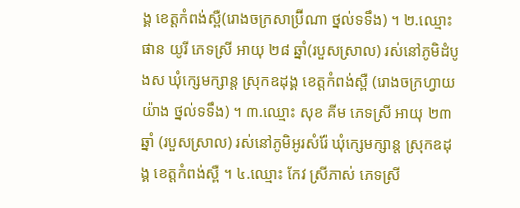ង្គ ខេត្តកំពង់ស្ពឺ(រោងចក្រសាប្រ៊ីណា ថ្នល់ទទឹង) ។ ២.ឈ្មោះ ផាន យូរី ភេទស្រី អាយុ ២៨ ឆ្នាំ(របួសស្រាល) រស់នៅភូមិដំបូងស ឃុំក្សេមក្សាន្ត ស្រុកឧដុង្គ ខេត្តកំពង់ស្ពឺ (រោងចក្រហ្វាយយ៉ាង ថ្នល់ទទឹង) ។ ៣.ឈ្មោះ សុខ គីម ភេទស្រី អាយុ ២៣ ឆ្នាំ (របួសស្រាល) រស់នៅភូមិអូរសំរ៉ែ ឃុំក្សេមក្សាន្ត ស្រុកឧដុង្គ ខេត្តកំពង់ស្ពឺ ។ ៤.ឈ្មោះ កែវ ស្រីភាស់ ភេទស្រី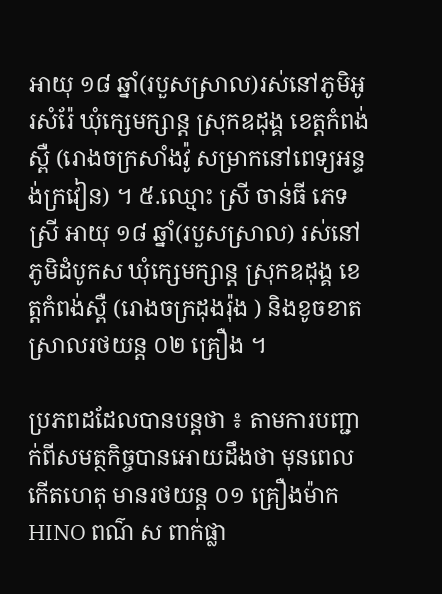អាយុ ១៨ ឆ្នាំ(របួសស្រាល)រស់នៅភូមិអូរសំរ៉ែ ឃុំក្សេមក្សាន្ត ស្រុកឧដុង្គ ខេត្តកំពង់ស្ពឺ (រោងចក្រសាំងវ៉ូ សម្រាកនៅពេទ្យអន្ទង់ក្រវៀន) ។ ៥.ឈ្មោះ ស្រី ចាន់ធី ភេទស្រី អាយុ ១៨ ឆ្នាំ(របួសស្រាល) រស់នៅភូមិដំបូកស ឃុំក្សេមក្សាន្ត ស្រុកឧដុង្គ ខេត្តកំពង់ស្ពឺ (រោងចក្រដុងរ៉ុង ) និងខូចខាតស្រាលរថយន្ត ០២ គ្រឿង ។

ប្រភពដដែលបានបន្តថា ៖ តាមការបញ្ជាក់ពីសមត្ថកិច្ចបានអោយដឹងថា មុនពេលកើតហេតុ មានរថយន្ត ០១ គ្រឿងម៉ាក HINO ពណ៌ ស ពាក់ផ្លា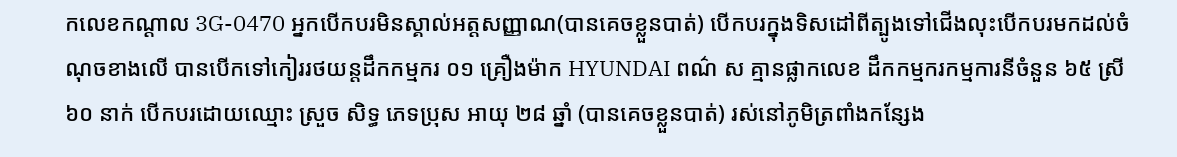កលេខកណ្តាល 3G-0470 អ្នកបើកបរមិនស្គាល់អត្តសញ្ញាណ(បានគេចខ្លួនបាត់) បើកបរក្នុងទិសដៅពីត្បូងទៅជើងលុះបើកបរមកដល់ចំណុចខាងលើ បានបើកទៅកៀររថយន្តដឹកកម្មករ ០១ គ្រឿងម៉ាក HYUNDAI ពណ៌ ស គ្មានផ្លាកលេខ ដឹកកម្មករកម្មការនីចំនួន ៦៥ ស្រី ៦០ នាក់ បើកបរដោយឈ្មោះ ស្រួច សិទ្ធ ភេទប្រុស អាយុ ២៨ ឆ្នាំ (បានគេចខ្លួនបាត់) រស់នៅភូមិត្រពាំងកន្សែង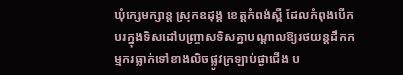ឃុំក្សេមក្សាន្ដ ស្រុកឧដុង្គ ខេត្តកំពង់ស្ពឺ ដែលកំពុងបើកបរក្នុងទិសដៅបញ្ច្រាសទិសគ្នាបណ្តាលឱ្យរថយន្តដឹកកម្មករធ្លាក់ទៅខាងលិចផ្លូវក្រឡាប់ផ្ងាជើង ប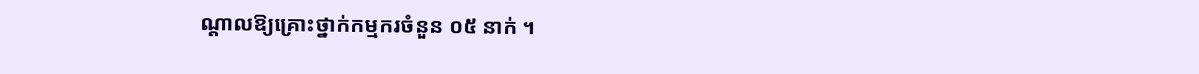ណ្តាលឱ្យគ្រោះថ្នាក់កម្មករចំនួន ០៥ នាក់ ។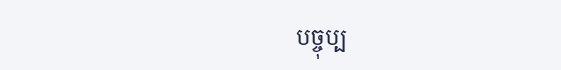បច្ចុប្ប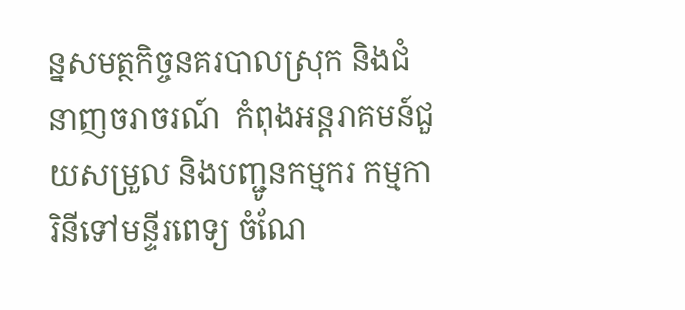ន្នសមត្ថកិច្ចនគរបាលស្រុក និងជំនាញចរាចរណ៍  កំពុងអន្ដរាគមន៍ជួយសម្រួល និងបញ្ជូនកម្មករ កម្មការិនីទៅមន្ទីរពេទ្យ ចំណែ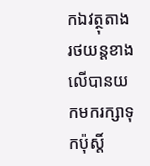កឯវត្ថុតាងរថយន្តខាងលើបានយកមករក្សាទុកប៉ុស្តិ៍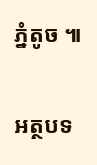ភ្នំតូច ៕

អត្ថបទ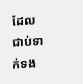ដែលជាប់ទាក់ទង